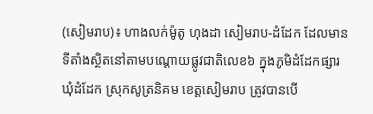(សៀមរាប)៖ ហាងលក់ម៉ូតូ ហុងដា សៀមរាប-ដំដែក ដែលមានទីតាំងស្ថិតនៅតាមបណ្ដោយផ្លូវជាតិលេខ៦ ក្នុងភូមិដំដែកផ្សារ ឃុំដំដែក ស្រុកសូត្រនិគម ខេត្តសៀមរាប ត្រូវបានបើ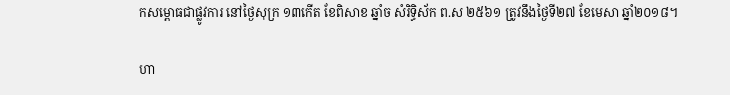កសម្ពោធជាផ្លូវការ នៅថ្ងៃសុក្រ ១៣កើត ខែពិសាខ ឆ្នាំច សំរិទ្ធិស័ក ព.ស ២៥៦១ ត្រូវនឹងថ្ងៃទី២៧ ខែមេសា ឆ្នាំ២០១៨។

ហា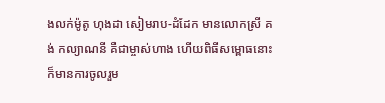ងលក់ម៉ូតូ ហុងដា សៀមរាប-ដំដែក មានលោកស្រី គង់ កល្យាណនី គឺជាម្ចាស់ហាង ហើយពិធីសម្ពោធនោះក៏មានការចូលរួម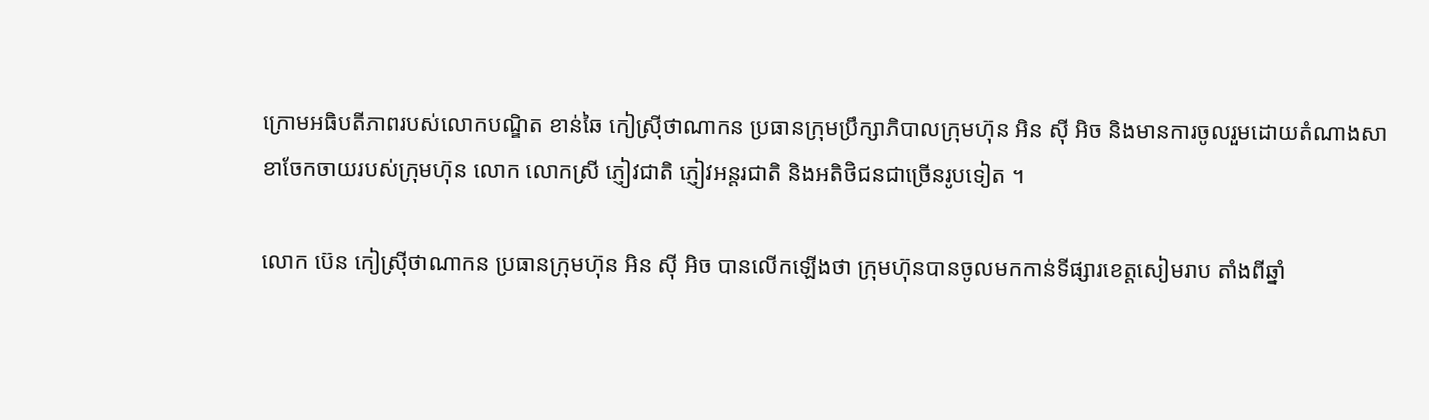ក្រោមអធិបតីភាពរបស់លោកបណ្ឌិត ខាន់ឆៃ កៀស្រ៊ីថាណាកន ប្រធានក្រុមប្រឹក្សាភិបាលក្រុមហ៊ុន អិន ស៊ី អិច និងមានការចូលរួមដោយតំណាងសាខាចែកចាយរបស់ក្រុមហ៊ុន លោក លោកស្រី ភ្ញៀវជាតិ ភ្ញៀវអន្តរជាតិ និងអតិថិជនជាច្រើនរូបទៀត ។

លោក ប៊េន កៀស៊្រីថាណាកន ប្រធានក្រុមហ៊ុន អិន ស៊ី អិច បានលើកឡើងថា ក្រុមហ៊ុនបានចូលមកកាន់ទីផ្សារខេត្តសៀមរាប តាំងពីឆ្នាំ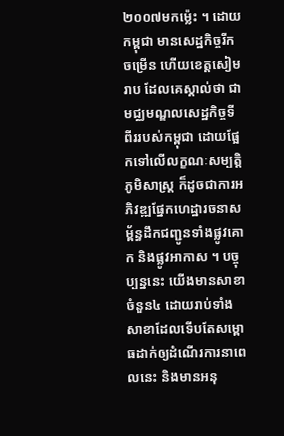២០០៧មកម្ល៉េះ ។ ដោយកម្ពុជា មានសេដ្ឋកិច្ចរីកចម្រើន ហើយខេត្តសៀមរាប ដែលគេស្គាល់ថា ជាមជ្ឈមណ្ឌលសេដ្ឋកិច្ចទីពីររបស់កម្ពុជា ដោយផ្អែកទៅលើលក្ខណៈសម្បត្តិភូមិសាស្ត្រ ក៏ដូចជាការអភិវឌ្ឍផ្នែកហេដ្ឋារចនាសម្ព័ន្ធដឹកជញ្ជូនទាំងផ្លូវគោក និងផ្លូវអាកាស ។ បច្ចុប្បន្ននេះ យើងមានសាខាចំនួន៤ ដោយរាប់ទាំងសាខាដែលទើបតែសម្ពោធដាក់ឲ្យដំណើរការនាពេលនេះ និងមានអនុ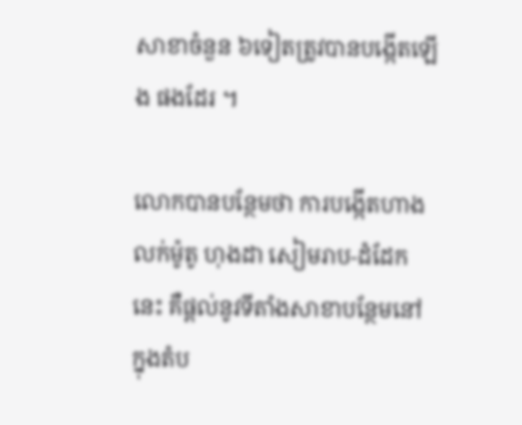សាខាចំនួន ៦ទៀតត្រូវបានបង្កើតឡើង ផងដែរ ។

លោកបានបន្ថែមថា ការបង្កើតហាងលក់ម៉ូតូ ហុងដា សៀមរាប-ដំដែក នេះ គឺផ្ដល់នូវទីតាំងសាខាបន្ថែមនៅក្នុងតំប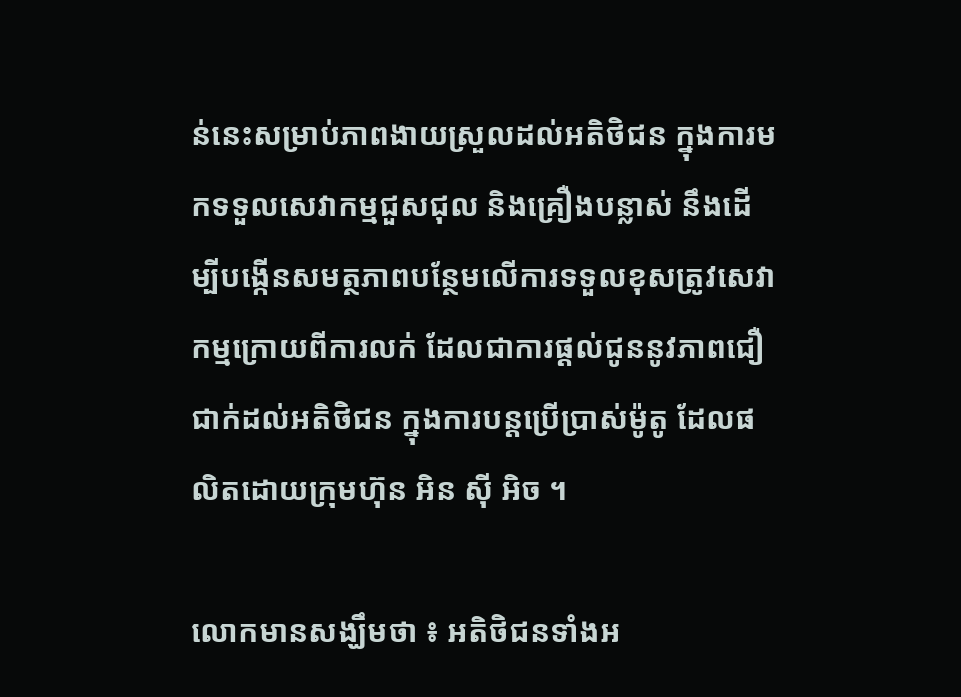ន់នេះសម្រាប់ភាពងាយស្រួលដល់អតិថិជន ក្នុងការមកទទួលសេវាកម្មជួសជុល និងគ្រឿងបន្លាស់ នឹងដើម្បីបង្កើនសមត្ថភាពបន្ថែមលើការទទួលខុសត្រូវសេវាកម្មក្រោយពីការលក់ ដែលជាការផ្ដល់ជូននូវភាពជឿជាក់ដល់អតិថិជន ក្នុងការបន្តប្រើប្រាស់ម៉ូតូ ដែលផលិតដោយក្រុមហ៊ុន អិន ស៊ី អិច ។

លោកមានសង្ឃឹមថា ៖ អតិថិជនទាំងអ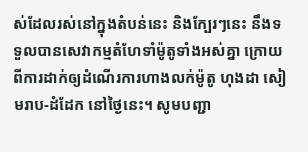ស់ដែលរស់នៅក្នុងតំបន់នេះ និងក្បែរៗនេះ នឹងទទួលបានសេវាកម្មតំហែទាំម៉ូតូទាំងអស់គ្នា ក្រោយពីការដាក់ឲ្យដំណើរការហាងលក់ម៉ូតូ ហុងដា សៀមរាប-ដំដែក នៅថ្ងៃនេះ។ សូមបញ្ជា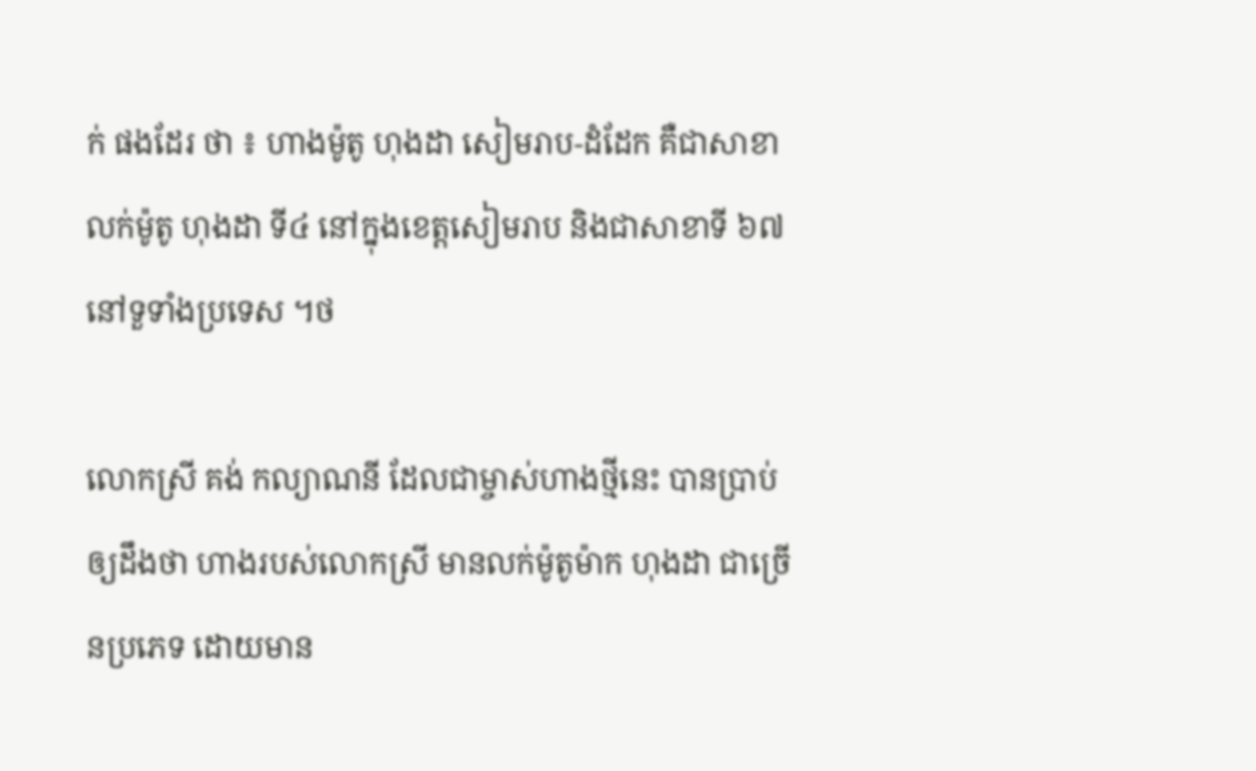ក់ ផងដែរ ថា ៖ ហាងម៉ូតូ ហុងដា សៀមរាប-ដំដែក គឺជាសាខាលក់ម៉ូតូ ហុងដា ទី៤ នៅក្នុងខេត្តសៀមរាប និងជាសាខាទី ៦៧នៅទួទាំងប្រទេស ។ថ

លោកស្រី គង់ កល្យាណនី ដែលជាម្ចាស់ហាងថ្មីនេះ បានប្រាប់ឲ្យដឹងថា ហាងរបស់លោកស្រី មានលក់ម៉ូតូម៉ាក ហុងដា ជាច្រើនប្រភេទ ដោយមាន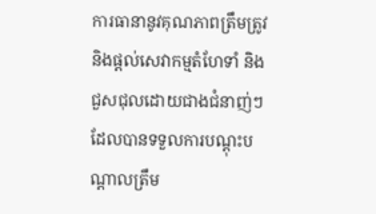ការធានានូវគុណភាពត្រឹមត្រូវ និងផ្ដល់សេវាកម្មតំហែទាំ និងជួសជុលដោយជាងជំនាញ់ៗ ដែលបានទទួលការបណ្ដុះបណ្ដាលត្រឹម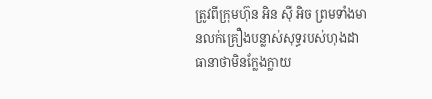ត្រូវពីក្រុមហ៊ុន អិន ស៊ី អិច ព្រមទាំងមានលក់គ្រឿងបន្លាស់សុទ្ធរបស់ហុងដា ធានាថាមិនក្លែងក្លាយ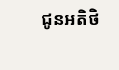ជូនអតិថិ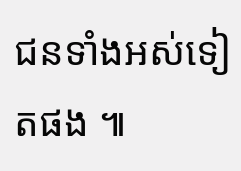ជនទាំងអស់ទៀតផង ៕